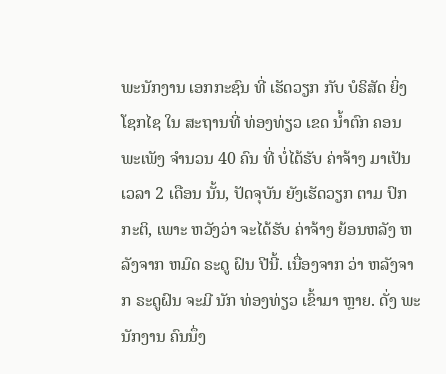ພະນັກງານ ເອກກະຊົນ ທີ່ ເຮັດວຽກ ກັບ ບໍຣິສັດ ຍິ່ງໂຊກໄຊ ໃນ ສະຖານທີ່ ທ່ອງທ່ຽວ ເຂດ ນ້ຳຕົກ ຄອນພະເພັງ ຈຳນວນ 40 ຄົນ ທີ່ ບໍ່ໄດ້ຮັບ ຄ່າຈ້າງ ມາເປັນ ເວລາ 2 ເດືອນ ນັ້ນ, ປັດຈຸບັນ ຍັງເຮັດວຽກ ຕາມ ປົກກະຕິ, ເພາະ ຫວັງວ່າ ຈະໄດ້ຮັບ ຄ່າຈ້າງ ຍ້ອນຫລັງ ຫລັງຈາກ ຫມົດ ຣະດູ ຝົນ ປີນີ້. ເນື່ອງຈາກ ວ່າ ຫລັງຈາກ ຣະດູຝົນ ຈະມີ ນັກ ທ່ອງທ່ຽວ ເຂົ້າມາ ຫຼາຍ. ດັ່ງ ພະນັກງານ ຄົນນຶ່ງ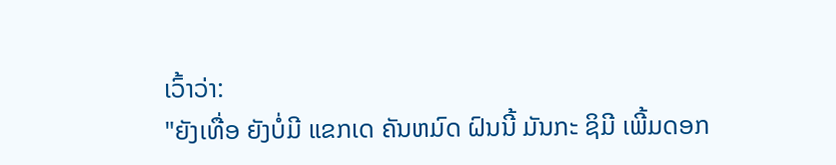ເວົ້າວ່າ:
"ຍັງເທື່ອ ຍັງບໍ່ມີ ແຂກເດ ຄັນຫມົດ ຝົນນີ້ ມັນກະ ຊິມີ ເພີ້ມດອກ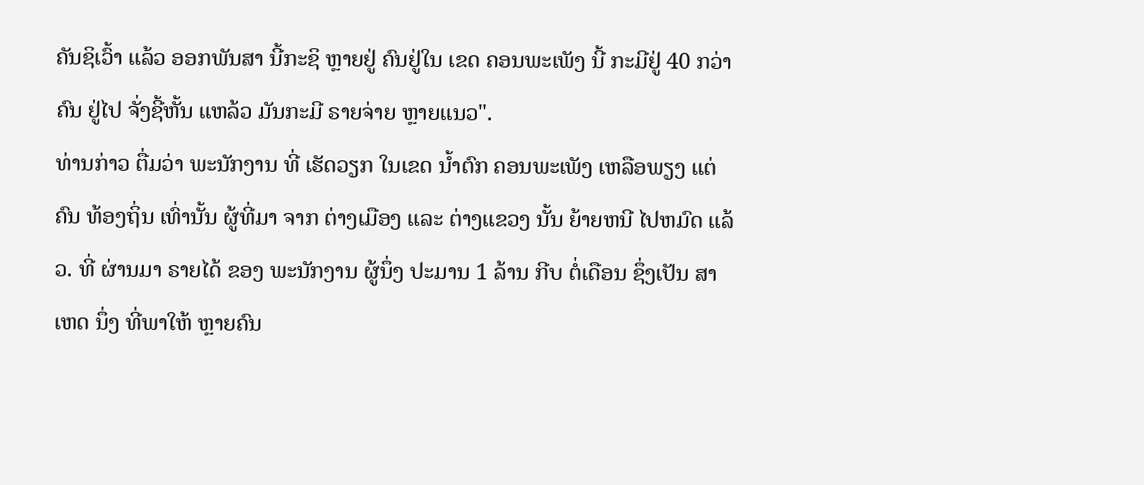ຄັນຊິເວົ້າ ແລ້ວ ອອກພັນສາ ນີ້ກະຊິ ຫຼາຍຢູ່ ຄົນຢູ່ໃນ ເຂດ ຄອນພະເພັງ ນີ້ ກະມີຢູ່ 40 ກວ່າຄົນ ຢູ່ໄປ ຈັ່ງຊີ້ຫັ້ນ ແຫລ້ວ ມັນກະມີ ຣາຍຈ່າຍ ຫຼາຍແນວ".
ທ່ານກ່າວ ຕື່ມວ່າ ພະນັກງານ ທີ່ ເຮັດວຽກ ໃນເຂດ ນ້ຳຕົກ ຄອນພະເພັງ ເຫລືອພຽງ ແຕ່ ຄົນ ທ້ອງຖິ່ນ ເທົ່ານັ້ນ ຜູ້ທີ່ມາ ຈາກ ຕ່າງເມືອງ ແລະ ຕ່າງແຂວງ ນັ້ນ ຍ້າຍຫນີ ໄປຫມົດ ແລ້ວ. ທີ່ ຜ່ານມາ ຣາຍໄດ້ ຂອງ ພະນັກງານ ຜູ້ນຶ່ງ ປະມານ 1 ລ້ານ ກີບ ຕໍ່ເດືອນ ຊຶ່ງເປັນ ສາເຫດ ນຶ່ງ ທີ່ພາໃຫ້ ຫຼາຍຄົນ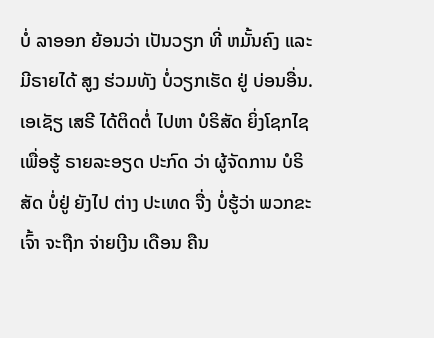ບໍ່ ລາອອກ ຍ້ອນວ່າ ເປັນວຽກ ທີ່ ຫມັ້ນຄົງ ແລະ ມີຣາຍໄດ້ ສູງ ຮ່ວມທັງ ບໍ່ວຽກເຮັດ ຢູ່ ບ່ອນອື່ນ.
ເອເຊັຽ ເສຣີ ໄດ້ຕິດຕໍ່ ໄປຫາ ບໍຣິສັດ ຍິ່ງໂຊກໄຊ ເພື່ອຮູ້ ຣາຍລະອຽດ ປະກົດ ວ່າ ຜູ້ຈັດການ ບໍຣິສັດ ບໍ່ຢູ່ ຍັງໄປ ຕ່າງ ປະເທດ ຈື່ງ ບໍ່ຮູ້ວ່າ ພວກຂະເຈົ້າ ຈະຖືກ ຈ່າຍເງີນ ເດືອນ ຄືນ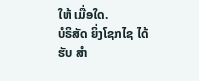ໃຫ້ ເມື່ອໃດ.
ບໍຣິສັດ ຍິ່ງໂຊກໄຊ ໄດ້ຮັບ ສຳ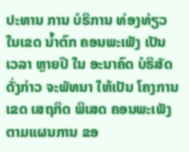ປະທານ ການ ບໍຣິການ ທ່ອງທ່ຽວ ໃນເຂດ ນ້ຳຕົກ ຄອນພະເພັງ ເປັນ ເວລາ ຫຼາຍປີ ໃນ ອະນາຄົດ ບໍຣິສັດ ດັ່ງກ່າວ ຈະພັທນາ ໃຫ້ເປັນ ໂຄງການ ເຂດ ເສຖກິດ ພິເສດ ຄອນພະເພັງ ຕາມແຜນການ ຂອ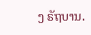ງ ຣັຖບານ.